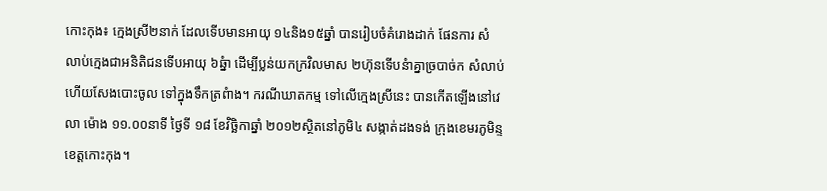កោះកុង៖ ក្មេងស្រី២នាក់ ដែលទើបមានអាយុ ១៤និង១៥ឆ្នាំ បានរៀបចំគំរោងដាក់ ផែនការ សំលាប់ក្មេងជាអនិតិជនទើបអាយុ ៦ឆ្នំា ដើម្បីប្លន់យកក្រវិលមាស ២ហ៊ុនទើបនំាគ្នាច្របាច់ក សំលាប់ហើយសែងបោះចូល ទៅក្នុងទឹកត្រពំាង។ ករណីឃាតកម្ម ទៅលើក្មេងស្រីនេះ បានកើតឡើងនៅវេលា ម៉ោង ១១.០០នាទី ថ្ងៃទី ១៨ ខែវិច្ឆិកាឆ្នាំ ២០១២ស្ថិតនៅភូមិ៤ សង្កាត់ដងទង់ ក្រុងខេមរភូមិន្ទ ខេត្តកោះកុង។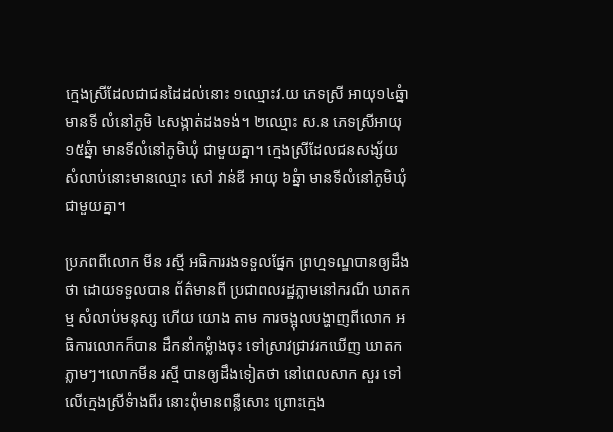ក្មេងស្រីដែលជាជនដៃដល់នោះ ១ឈ្មោះវ.យ ភេទស្រី អាយុ១៤ឆ្នំា មានទី លំនៅភូមិ ៤សង្កាត់ដងទង់។ ២ឈ្មោះ ស.ន ភេទស្រីអាយុ១៥ឆ្នំា មានទីលំនៅភូមិឃុំ ជាមួយគ្នា។ ក្មេងស្រីដែលជនសង្ស័យ សំលាប់នោះមានឈ្មោះ សៅ វាន់ឌី អាយុ ៦ឆ្នំា មានទីលំនៅភូមិឃុំជាមួយគ្នា។

ប្រភពពីលោក មីន រស្មី អធិការរងទទួលផ្នែក ព្រហ្មទណ្ឌបានឲ្យដឹងថា ដោយទទួលបាន ព័ត៌មានពី ប្រជាពលរដ្ឋភ្លាមនៅករណី ឃាតកម្ម សំលាប់មនុស្ស ហើយ យោង តាម ការចង្អុលបង្ហាញពីលោក អធិការលោកក៏បាន ដឹកនាំកម្លំាងចុះ ទៅស្រាវជ្រាវរកឃើញ ឃាតកភ្លាមៗ។លោកមីន រស្មី បានឲ្យដឹងទៀតថា នៅពេលសាក សួរ ទៅ លើក្មេងស្រីទំាងពីរ នោះពុំមានពន្លឺសោះ ព្រោះក្មេង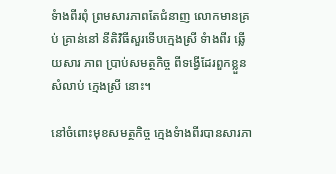ទំាងពីរពុំ ព្រមសារភាពតែជំនាញ លោកមានគ្រប់ គ្រាន់នៅ នីតិវិធីសួរទើបក្មេងស្រី ទំាងពីរ ឆ្លើយសារ ភាព ប្រាប់សមត្ថកិច្ច ពីទង្វើដែរពួកខ្លួនសំលាប់ ក្មេងស្រី នោះ។

នៅចំពោះមុខសមត្ថកិច្ច ក្មេងទំាងពីរបានសារភា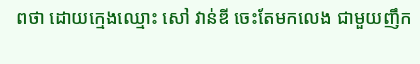ពថា ដោយក្មេងឈ្មោះ សៅ វាន់ឌី ចេះតែមកលេង ជាមួយញឹក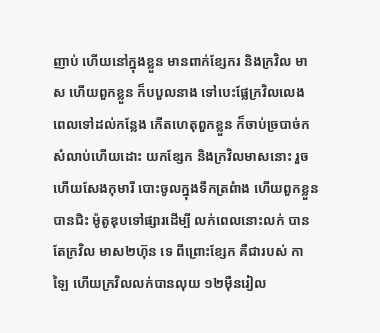ញាប់ ហើយនៅក្នុងខ្លួន មានពាក់ខ្សែករ និងក្រវិល មាស ហើយពួកខ្លួន ក៏បបួលនាង ទៅបេះផ្លែក្រវិលលេង ពេលទៅដល់កន្លែង កើតហេតុពួកខ្លួន ក៏ចាប់ច្របាច់ក សំលាប់ហើយដោះ យកខ្សែក និងក្រវិលមាសនោះ រួចហើយសែងកុមារី បោះចូលក្នុងទឹកត្រពំាង ហើយពួកខ្លួនបានជិះ ម៉ូតូឌុបទៅផ្សារដើម្បី លក់ពេលនោះលក់ បានតែក្រវិល មាស២ហ៊ុន ទេ ពីព្រោះខ្សែក គឺជារបស់ កាឡៃ ហើយក្រវិលលក់បានលុយ ១២ម៉ឺនរៀល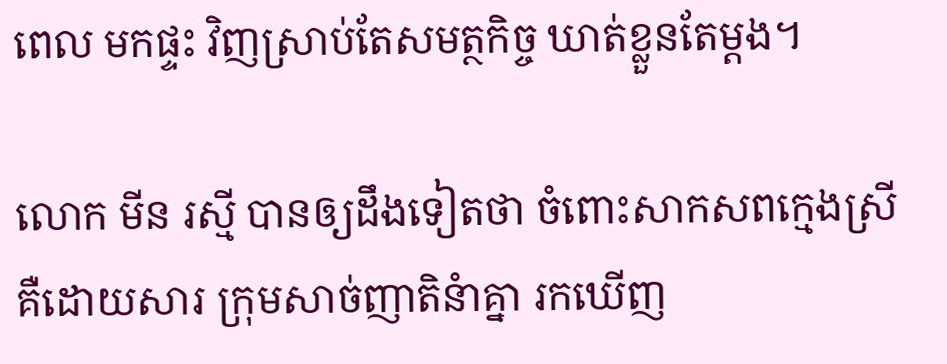ពេល មកផ្ទះ វិញស្រាប់តែសមត្ថកិច្ច ឃាត់ខ្លួនតែម្តង។

លោក មីន រស្មី បានឲ្យដឹងទៀតថា ចំពោះសាកសពក្មេងស្រី គឺដោយសារ ក្រុមសាច់ញាតិនំាគ្នា រកឃើញ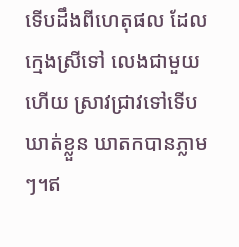ទើបដឹងពីហេតុផល ដែលក្មេងស្រីទៅ លេងជាមួយហើយ ស្រាវជ្រាវទៅទើប ឃាត់ខ្លួន ឃាតកបានភ្លាមៗ។ឥ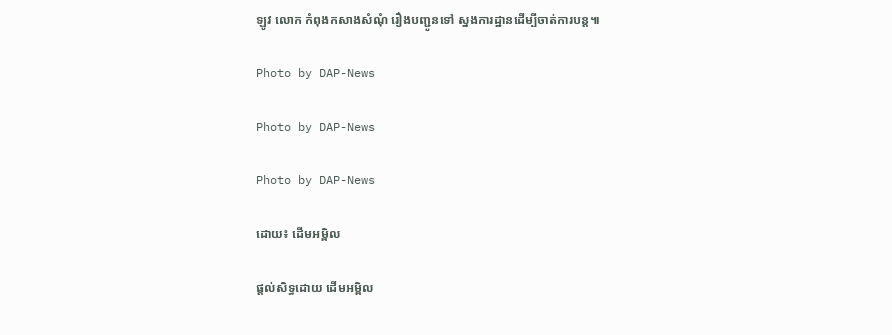ឡូវ លោក កំពុងកសាងសំណុំ រឿងបញ្ជូនទៅ ស្នងការដ្ឋានដើម្បីចាត់ការបន្ត៕

Photo by DAP-News

Photo by DAP-News

Photo by DAP-News

ដោយ៖ ដើមអម្ពិល

ផ្តល់សិទ្ធដោយ ដើមអម្ពិល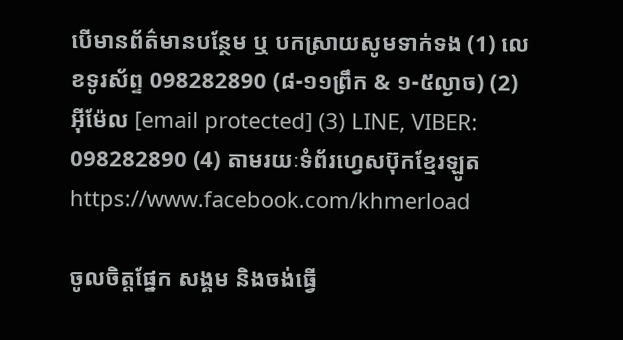បើមានព័ត៌មានបន្ថែម ឬ បកស្រាយសូមទាក់ទង (1) លេខទូរស័ព្ទ 098282890 (៨-១១ព្រឹក & ១-៥ល្ងាច) (2) អ៊ីម៉ែល [email protected] (3) LINE, VIBER: 098282890 (4) តាមរយៈទំព័រហ្វេសប៊ុកខ្មែរឡូត https://www.facebook.com/khmerload

ចូលចិត្តផ្នែក សង្គម និងចង់ធ្វើ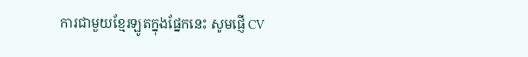ការជាមួយខ្មែរឡូតក្នុងផ្នែកនេះ សូមផ្ញើ CV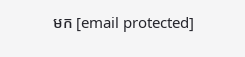មក [email protected]